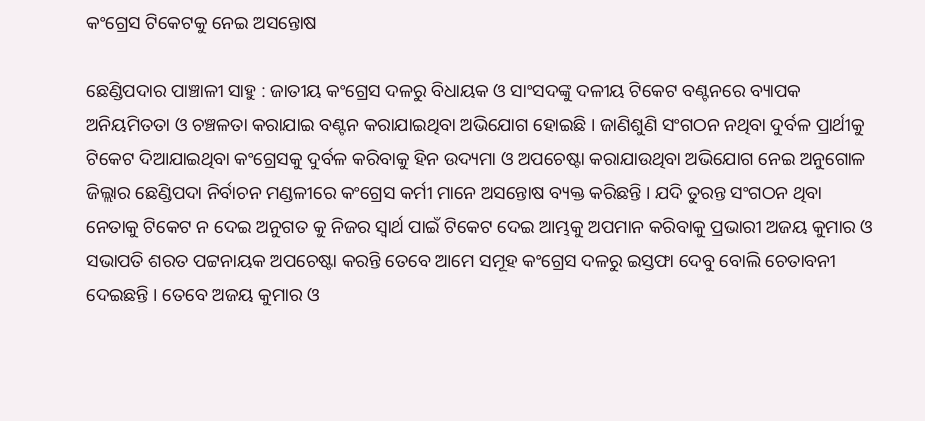କଂଗ୍ରେସ ଟିକେଟକୁ ନେଇ ଅସନ୍ତୋଷ

ଛେଣ୍ଡିପଦାର ପାଞ୍ଚାଳୀ ସାହୁ : ଜାତୀୟ କଂଗ୍ରେସ ଦଳରୁ ବିଧାୟକ ଓ ସାଂସଦଙ୍କୁ ଦଳୀୟ ଟିକେଟ ବଣ୍ଟନରେ ବ୍ୟାପକ ଅନିୟମିତତା ଓ ଚଞ୍ଚଳତା କରାଯାଇ ବଣ୍ଟନ କରାଯାଇଥିବା ଅଭିଯୋଗ ହୋଇଛି । ଜାଣିଶୁଣି ସଂଗଠନ ନଥିବା ଦୁର୍ବଳ ପ୍ରାର୍ଥୀକୁ ଟିକେଟ ଦିଆଯାଇଥିବା କଂଗ୍ରେସକୁ ଦୁର୍ବଳ କରିବାକୁ ହିନ ଉଦ୍ୟମା ଓ ଅପଚେଷ୍ଟା କରାଯାଉଥିବା ଅଭିଯୋଗ ନେଇ ଅନୁଗୋଳ ଜିଲ୍ଲାର ଛେଣ୍ଡିପଦା ନିର୍ବାଚନ ମଣ୍ଡଳୀରେ କଂଗ୍ରେସ କର୍ମୀ ମାନେ ଅସନ୍ତୋଷ ବ୍ୟକ୍ତ କରିଛନ୍ତି । ଯଦି ତୁରନ୍ତ ସଂଗଠନ ଥିବା ନେତାକୁ ଟିକେଟ ନ ଦେଇ ଅନୁଗତ କୁ ନିଜର ସ୍ୱାର୍ଥ ପାଇଁ ଟିକେଟ ଦେଇ ଆମ୍ଭକୁ ଅପମାନ କରିବାକୁ ପ୍ରଭାରୀ ଅଜୟ କୁମାର ଓ ସଭାପତି ଶରତ ପଟ୍ଟନାୟକ ଅପଚେଷ୍ଟା କରନ୍ତି ତେବେ ଆମେ ସମୂହ କଂଗ୍ରେସ ଦଳରୁ ଇସ୍ତଫା ଦେବୁ ବୋଲି ଚେତାବନୀ ଦେଇଛନ୍ତି । ତେବେ ଅଜୟ କୁମାର ଓ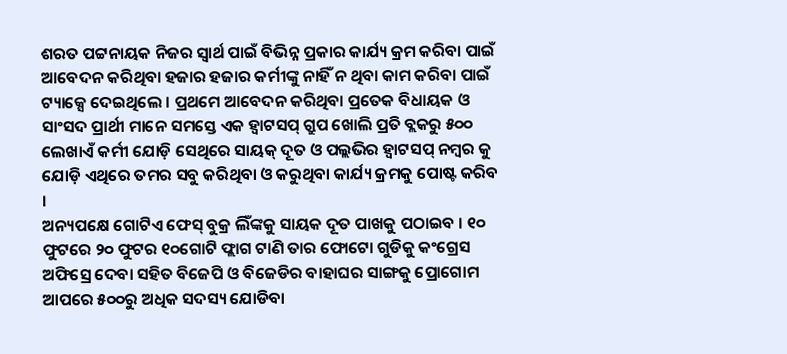ଶରତ ପଟ୍ଟନାୟକ ନିଜର ସ୍ୱାର୍ଥ ପାଇଁ ବିଭିନ୍ନ ପ୍ରକାର କାର୍ଯ୍ୟ କ୍ରମ କରିବା ପାଇଁ ଆବେଦନ କରିଥିବା ହଜାର ହଜାର କର୍ମୀଙ୍କୁ ନାହିଁ ନ ଥିବା କାମ କରିବା ପାଇଁ ଟ୍ୟାକ୍ସେ ଦେଇଥିଲେ । ପ୍ରଥମେ ଆବେଦନ କରିଥିବା ପ୍ରତେକ ବିଧାୟକ ଓ ସାଂସଦ ପ୍ରାର୍ଥୀ ମାନେ ସମସ୍ତେ ଏକ ହ୍ୱାଟସପ୍ ଗ୍ରୁପ ଖୋଲି ପ୍ରତି ବ୍ଲକରୁ ୫୦୦ ଲେଖାଏଁ କର୍ମୀ ଯୋଡ଼ି ସେଥିରେ ସାୟକ୍ ଦୂତ ଓ ପଲ୍ଲଭିର ହ୍ୱାଟସପ୍ ନମ୍ୱର କୁ ଯୋଡ଼ି ଏଥିରେ ତମର ସବୁ କରିଥିବା ଓ କରୁଥିବା କାର୍ଯ୍ୟ କ୍ରମକୁ ପୋଷ୍ଟ କରିବ ।
ଅନ୍ୟପକ୍ଷେ ଗୋଟିଏ ଫେସ୍ ବୁକ୍ର ଲିଁଙ୍କକୁ ସାୟକ ଦୂତ ପାଖକୁ ପଠାଇବ । ୧୦ ଫୁଟରେ ୨୦ ଫୁଟର ୧୦ଗୋଟି ଫ୍ଲାଗ ଟାଣି ତାର ଫୋଟୋ ଗୁଡିକୁ କଂଗ୍ରେସ ଅଫିସ୍ରେ ଦେବା ସହିତ ବିଜେପି ଓ ବିଜେଡିର ବାହାଘର ସାଙ୍ଗକୁ ପ୍ରୋଗୋମ ଆପରେ ୫୦୦ରୁ ଅଧିକ ସଦସ୍ୟ ଯୋଡିବା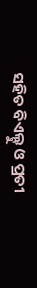ସହିତ ବିଏଲ୍ଟୁ ଓ ପ୍ରତୀ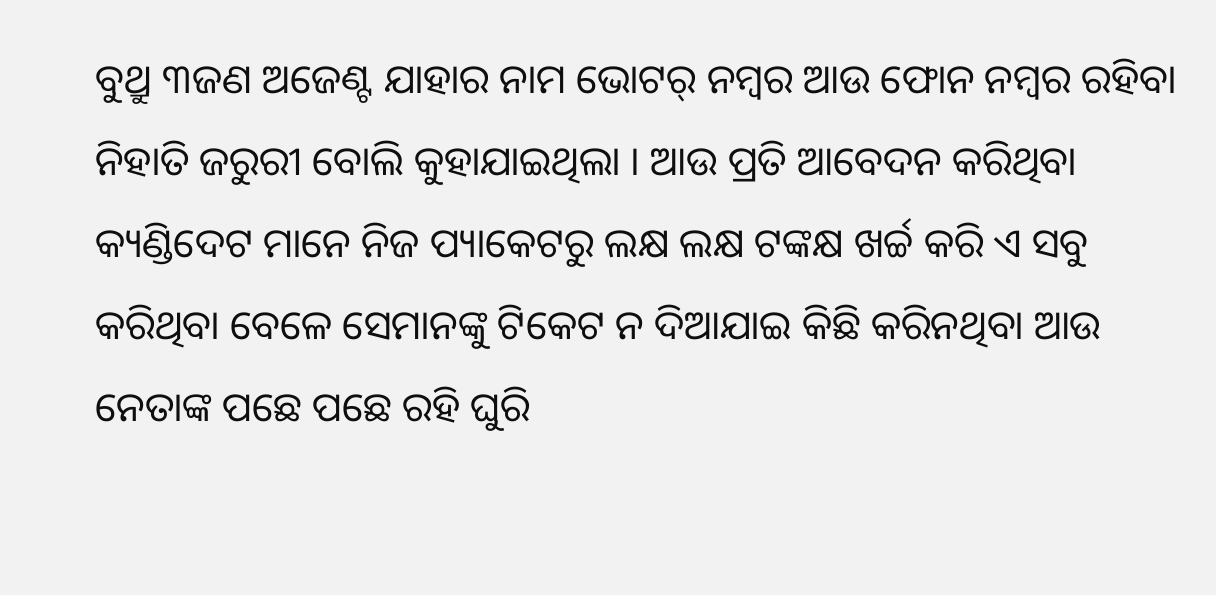ବୁଥ୍ରୁ ୩ଜଣ ଅଜେଣ୍ଟ ଯାହାର ନାମ ଭୋଟର୍ ନମ୍ୱର ଆଉ ଫୋନ ନମ୍ୱର ରହିବା ନିହାତି ଜରୁରୀ ବୋଲି କୁହାଯାଇଥିଲା । ଆଉ ପ୍ରତି ଆବେଦନ କରିଥିବା କ୍ୟଣ୍ଡିଦେଟ ମାନେ ନିଜ ପ୍ୟାକେଟରୁ ଲକ୍ଷ ଲକ୍ଷ ଟଙ୍କକ୍ଷ ଖର୍ଚ୍ଚ କରି ଏ ସବୁ କରିଥିବା ବେଳେ ସେମାନଙ୍କୁ ଟିକେଟ ନ ଦିଆଯାଇ କିଛି କରିନଥିବା ଆଉ ନେତାଙ୍କ ପଛେ ପଛେ ରହି ଘୁରି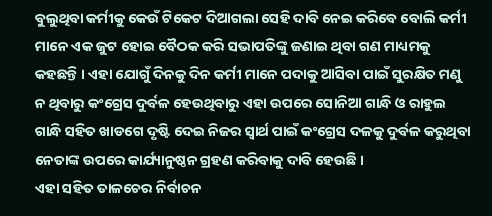ବୁଲୁଥିବା କର୍ମୀକୁ କେଉଁ ଟିକେଟ ଦିଆଗଲା ସେହି ଦାବି ନେଇ କରିବେ ବୋଲି କର୍ମୀ ମାନେ ଏକ ଜୁଟ ହୋଇ ବୈଠକ କରି ସଭାପତିଙ୍କୁ ଜଣାଇ ଥିବା ଗଣ ମାଧ୍ୟମକୁ କହଛନ୍ତି । ଏହା ଯୋଗୁଁ ଦିନକୁ ଦିନ କର୍ମୀ ମାନେ ପଦାକୁ ଆସିବା ପାଇଁ ସୁରକ୍ଷିତ ମଣୁ ନ ଥିବାରୁ କଂଗ୍ରେସ ଦୁର୍ବଳ ହେଉଥିବାରୁ ଏହା ଉପରେ ସୋନିଆ ଗାନ୍ଧି ଓ ରାହୁଲ ଗାନ୍ଧି ସହିତ ଖାଡଗେ ଦୃଷ୍ଟି ଦେଇ ନିଜର ସ୍ୱାର୍ଥ ପାଇଁ କଂଗ୍ରେସ ଦଳକୁ ଦୁର୍ବଳ କରୁଥିବା ନେତାଙ୍କ ଉପରେ କାର୍ଯ୍ୟାନୁଷ୍ଠନ ଗ୍ରହଣ କରିବାକୁ ଦାବି ହେଉଛି ।
ଏହା ସହିତ ତାଳଚେର ନିର୍ବାଚନ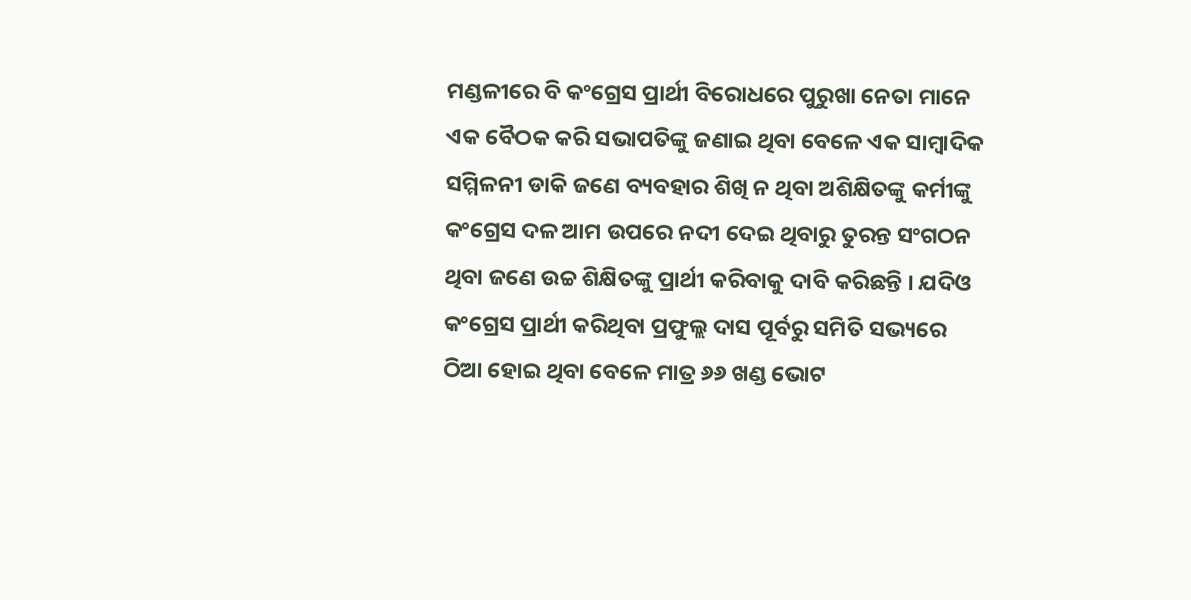ମଣ୍ଡଳୀରେ ବି କଂଗ୍ରେସ ପ୍ରାର୍ଥୀ ବିରୋଧରେ ପୁରୁଖା ନେତା ମାନେ ଏକ ବୈଠକ କରି ସଭାପତିଙ୍କୁ ଜଣାଇ ଥିବା ବେଳେ ଏକ ସାମ୍ବାଦିକ ସମ୍ମିଳନୀ ଡାକି ଜଣେ ବ୍ୟବହାର ଶିଖି ନ ଥିବା ଅଶିକ୍ଷିତଙ୍କୁ କର୍ମୀଙ୍କୁ କଂଗ୍ରେସ ଦଳ ଆମ ଉପରେ ନଦୀ ଦେଇ ଥିବାରୁ ତୁରନ୍ତ ସଂଗଠନ ଥିବା ଜଣେ ଉଚ୍ଚ ଶିକ୍ଷିତଙ୍କୁ ପ୍ରାର୍ଥୀ କରିବାକୁ ଦାବି କରିଛନ୍ତି । ଯଦିଓ କଂଗ୍ରେସ ପ୍ରାର୍ଥୀ କରିଥିବା ପ୍ରଫୁଲ୍ଲ ଦାସ ପୂର୍ବରୁ ସମିତି ସଭ୍ୟରେ ଠିଆ ହୋଇ ଥିବା ବେଳେ ମାତ୍ର ୬୬ ଖଣ୍ଡ ଭୋଟ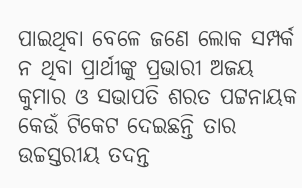ପାଇଥିବା ବେଳେ ଜଣେ ଲୋକ ସମ୍ପର୍କ ନ ଥିବା ପ୍ରାର୍ଥୀଙ୍କୁ ପ୍ରଭାରୀ ଅଜୟ କୁମାର ଓ ସଭାପତି ଶରତ ପଟ୍ଟନାୟକ କେଉଁ ଟିକେଟ ଦେଇଛନ୍ତି ତାର ଉଚ୍ଚସ୍ତରୀୟ ତଦନ୍ତ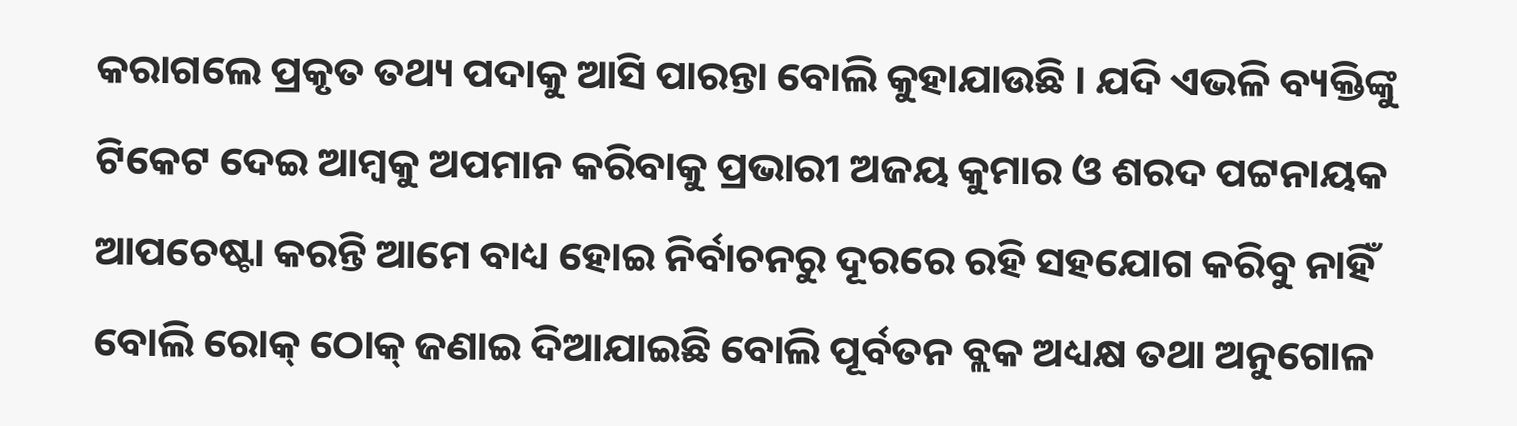କରାଗଲେ ପ୍ରକୃତ ତଥ୍ୟ ପଦାକୁ ଆସି ପାରନ୍ତା ବୋଲି କୁହାଯାଉଛି । ଯଦି ଏଭଳି ବ୍ୟକ୍ତିଙ୍କୁ ଟିକେଟ ଦେଇ ଆମ୍ବକୁ ଅପମାନ କରିବାକୁ ପ୍ରଭାରୀ ଅଜୟ କୁମାର ଓ ଶରଦ ପଟ୍ଟନାୟକ ଆପଚେଷ୍ଟା କରନ୍ତି ଆମେ ବାଧ୍ୟ ହୋଇ ନିର୍ବାଚନରୁ ଦୂରରେ ରହି ସହଯୋଗ କରିବୁ ନାହିଁ ବୋଲି ରୋକ୍ ଠୋକ୍ ଜଣାଇ ଦିଆଯାଇଛି ବୋଲି ପୂର୍ବତନ ବ୍ଲକ ଅଧ୍ୟକ୍ଷ ତଥା ଅନୁଗୋଳ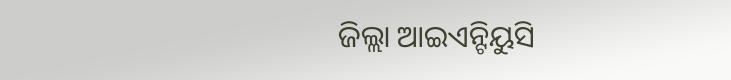ଜିଲ୍ଲା ଆଇଏନ୍ଟିୟୁସି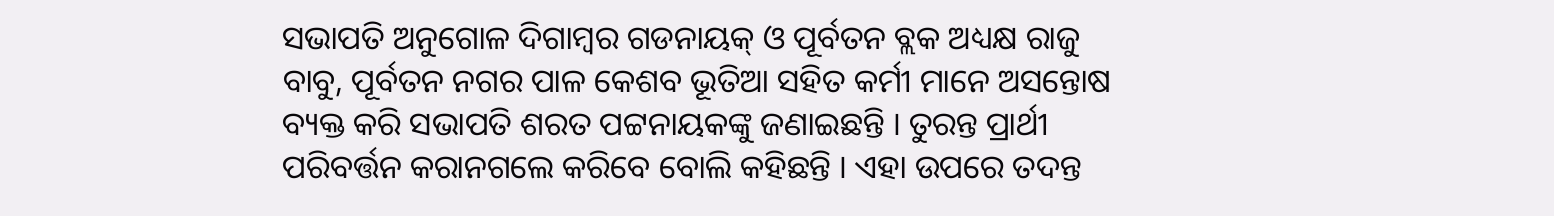ସଭାପତି ଅନୁଗୋଳ ଦିଗାମ୍ବର ଗଡନାୟକ୍ ଓ ପୂର୍ବତନ ବ୍ଲକ ଅଧ୍ୟକ୍ଷ ରାଜୁ ବାବୁ, ପୂର୍ବତନ ନଗର ପାଳ କେଶବ ଭୂତିଆ ସହିତ କର୍ମୀ ମାନେ ଅସନ୍ତୋଷ ବ୍ୟକ୍ତ କରି ସଭାପତି ଶରତ ପଟ୍ଟନାୟକଙ୍କୁ ଜଣାଇଛନ୍ତି । ତୁରନ୍ତ ପ୍ରାର୍ଥୀ ପରିବର୍ତ୍ତନ କରାନଗଲେ କରିବେ ବୋଲି କହିଛନ୍ତି । ଏହା ଉପରେ ତଦନ୍ତ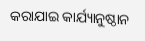କରାଯାଇ କାର୍ଯ୍ୟାନୁଷ୍ଠାନ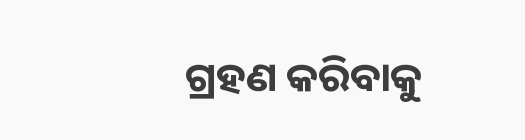ଗ୍ରହଣ କରିବାକୁ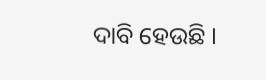ଦାବି ହେଉଛି ।